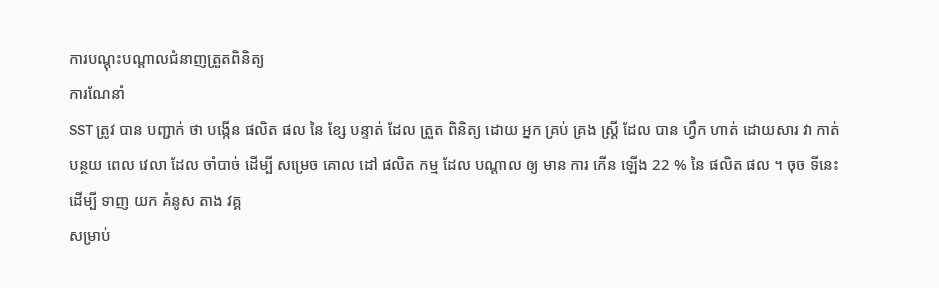ការបណ្តុះបណ្តាលជំនាញត្រួតពិនិត្យ
ការណែនាំ
SST ត្រូវ បាន បញ្ជាក់ ថា បង្កើន ផលិត ផល នៃ ខ្សែ បន្ទាត់ ដែល ត្រួត ពិនិត្យ ដោយ អ្នក គ្រប់ គ្រង ស្ត្រី ដែល បាន ហ្វឹក ហាត់ ដោយសារ វា កាត់ បន្ថយ ពេល វេលា ដែល ចាំបាច់ ដើម្បី សម្រេច គោល ដៅ ផលិត កម្ម ដែល បណ្តាល ឲ្យ មាន ការ កើន ឡើង 22 % នៃ ផលិត ផល ។ ចុច ទីនេះ ដើម្បី ទាញ យក គំនូស តាង វគ្គ
សម្រាប់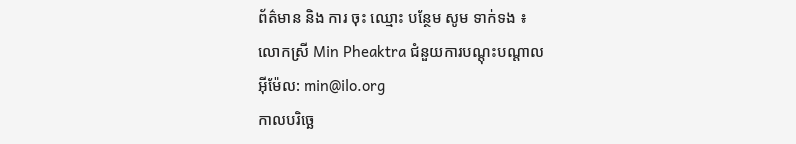ព័ត៌មាន និង ការ ចុះ ឈ្មោះ បន្ថែម សូម ទាក់ទង ៖
លោកស្រី Min Pheaktra ជំនួយការបណ្តុះបណ្តាល
អ៊ីម៉ែល: min@ilo.org
កាលបរិច្ឆេ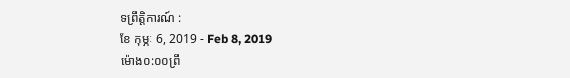ទព្រឹត្តិការណ៍ :
ខែ កុម្ភៈ 6, 2019 - Feb 8, 2019
ម៉ោង០:០០ព្រឹ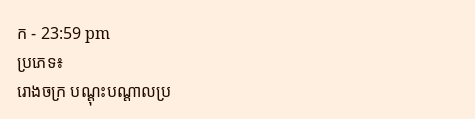ក - 23:59 pm
ប្រភេទ៖
រោងចក្រ បណ្ដុះបណ្ដាលប្រ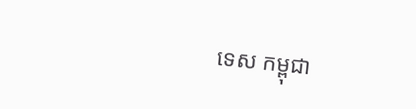ទេស កម្ពុជា